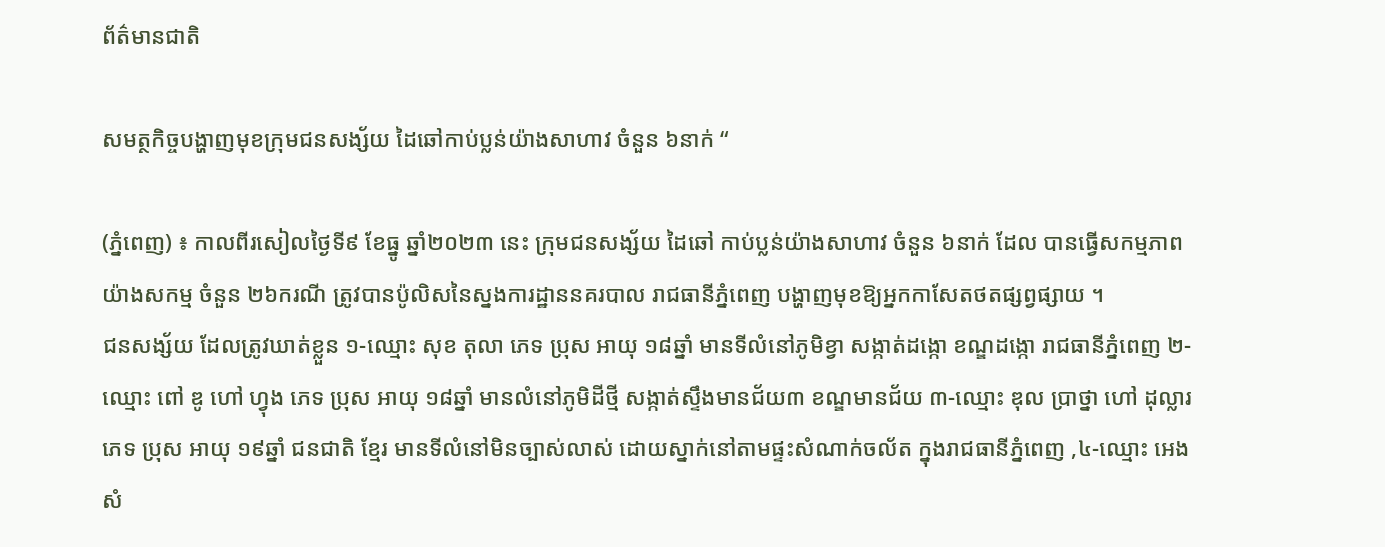ព័ត៌មានជាតិ

សមត្ថកិច្ចបង្ហាញមុខក្រុមជនសង្ស័យ ដៃឆៅកាប់ប្លន់យ៉ាងសាហាវ ចំនួន ៦នាក់ “

(ភ្នំពេញ) ៖ កាលពីរសៀលថ្ងៃទី៩ ខែធ្នូ ឆ្នាំ២០២៣ នេះ ក្រុមជនសង្ស័យ ដៃឆៅ កាប់ប្លន់យ៉ាងសាហាវ ចំនួន ៦នាក់ ដែល បានធ្វើសកម្មភាពយ៉ាងសកម្ម ចំនួន ២៦ករណី ត្រូវបានប៉ូលិសនៃស្នងការដ្ឋាននគរបាល រាជធានីភ្នំពេញ បង្ហាញមុខឱ្យអ្នកកាសែតថតផ្សព្វផ្សាយ ។
ជនសង្ស័យ ដែលត្រូវឃាត់ខ្លួន ១-ឈ្មោះ សុខ តុលា ភេទ ប្រុស អាយុ ១៨ឆ្នាំ មានទីលំនៅភូមិខ្វា សង្កាត់ដង្កោ ខណ្ឌដង្កោ រាជធានីភ្នំពេញ ២-ឈ្មោះ ពៅ ឌូ ហៅ ហ្វុង ភេទ ប្រុស អាយុ ១៨ឆ្នាំ មានលំនៅភូមិដីថ្មី សង្កាត់ស្ទឹងមានជ័យ៣ ខណ្ឌមានជ័យ ៣-ឈ្មោះ ឌុល ប្រាថ្នា ហៅ ដុល្លារ ភេទ ប្រុស អាយុ ១៩ឆ្នាំ ជនជាតិ ខ្មែរ មានទីលំនៅមិនច្បាស់លាស់ ដោយស្នាក់នៅតាមផ្ទះសំណាក់ចល័ត ក្នុងរាជធានីភ្នំពេញ ,៤-ឈ្មោះ អេង សំ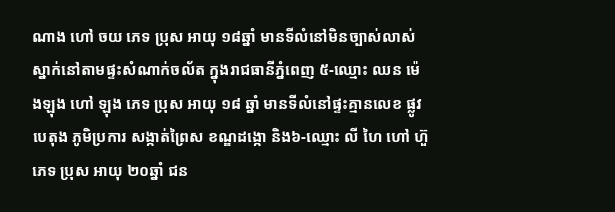ណាង ហៅ ចយ ភេទ ប្រុស អាយុ ១៨ឆ្នាំ មានទីលំនៅមិនច្បាស់លាស់ ស្នាក់នៅតាមផ្ទះសំណាក់ចល័ត ក្នុងរាជធានីភ្នំពេញ ៥-ឈ្មោះ ឈន ម៉េងឡុង ហៅ ឡុង ភេទ ប្រុស អាយុ ១៨ ឆ្នាំ មានទីលំនៅផ្ទះគ្មានលេខ ផ្លូវបេតុង ភូមិប្រការ សង្កាត់ព្រៃស ខណ្ឌដង្កោ និង៦-ឈ្មោះ លី ហៃ ហៅ ហ៊ួ ភេទ ប្រុស អាយុ ២០ឆ្នាំ ជន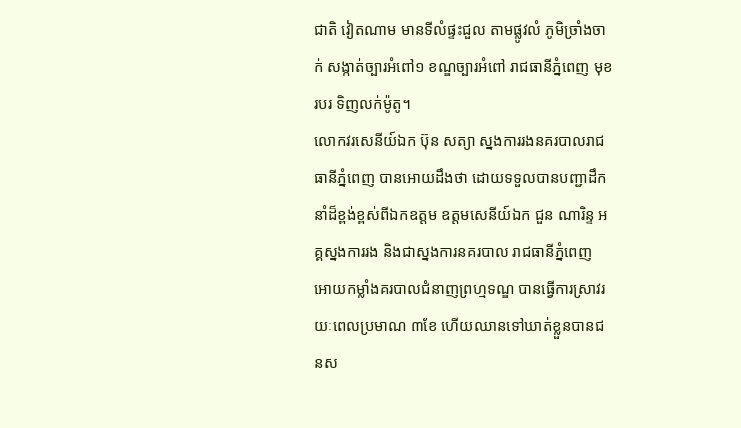ជាតិ វៀតណាម មានទីលំផ្ទះជួល តាមផ្លូវលំ ភូមិច្រាំងចាក់ សង្កាត់ច្បារអំពៅ១ ខណ្ឌច្បារអំពៅ រាជធានីភ្នំពេញ មុខរបរ ទិញលក់ម៉ូតូ។
លោកវរសេនីយ៍ឯក ប៊ុន សត្យា ស្នងការរងនគរបាលរាជធានីភ្នំពេញ បានអោយដឹងថា ដោយទទួលបានបញ្ជាដឹកនាំដ៏ខ្ពង់ខ្ពស់ពីឯកឧត្តម ឧត្តមសេនីយ៍ឯក ជួន ណារិន្ទ អគ្គស្នងការរង និងជាស្នងការនគរបាល រាជធានីភ្នំពេញ អោយកម្លាំងគរបាលជំនាញព្រហ្មទណ្ឌ បានធ្វើការស្រាវរយៈពេលប្រមាណ ៣ខែ ហើយឈានទៅឃាត់ខ្លួនបានជនស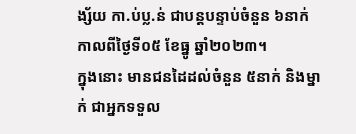ង្ស័យ កា.ប់ប្ល.ន់ ជាបន្តបន្ទាប់ចំនួន ៦នាក់ កាលពីថ្ងៃទី០៥ ខែធ្នូ ឆ្នាំ២០២៣។
ក្នុងនោះ មានជនដៃដល់ចំនួន ៥នាក់ និងម្នាក់ ជាអ្នកទទួល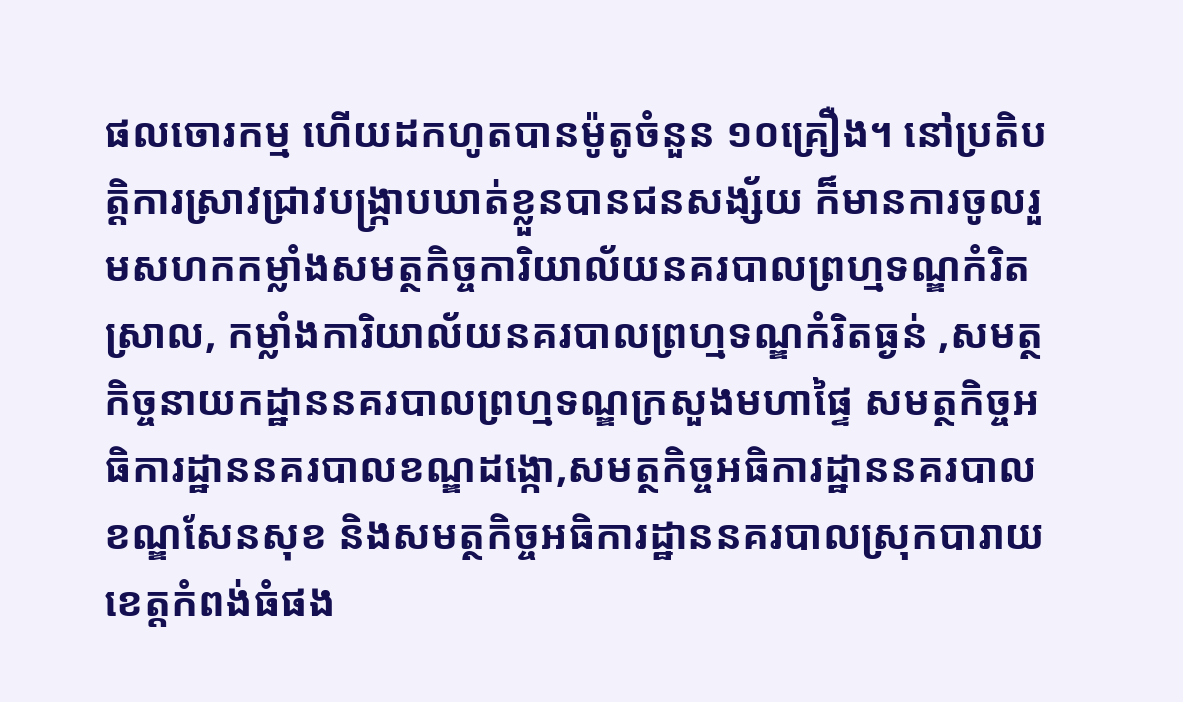ផលចោរកម្ម ហើយដកហូតបានម៉ូតូចំនួន ១០គ្រឿង។ នៅប្រតិបត្តិការស្រាវជ្រាវបង្ក្រាបឃាត់ខ្លួនបានជនសង្ស័យ ក៏មានការចូលរួមសហកកម្លាំងសមត្ថកិច្ចការិយាល័យនគរបាលព្រហ្មទណ្ឌកំរិតស្រាល, កម្លាំងការិយាល័យនគរបាលព្រហ្មទណ្ឌកំរិតធ្ងន់ ,សមត្ថកិច្ចនាយកដ្ឋាននគរបាលព្រហ្មទណ្ឌក្រសួងមហាផ្ទៃ សមត្ថកិច្ចអធិការដ្ឋាននគរបាលខណ្ឌដង្កោ,សមត្ថកិច្ចអធិការដ្ឋាននគរបាលខណ្ឌសែនសុខ និងសមត្ថកិច្ចអធិការដ្ឋាននគរបាលស្រុកបារាយខេត្តកំពង់ធំផង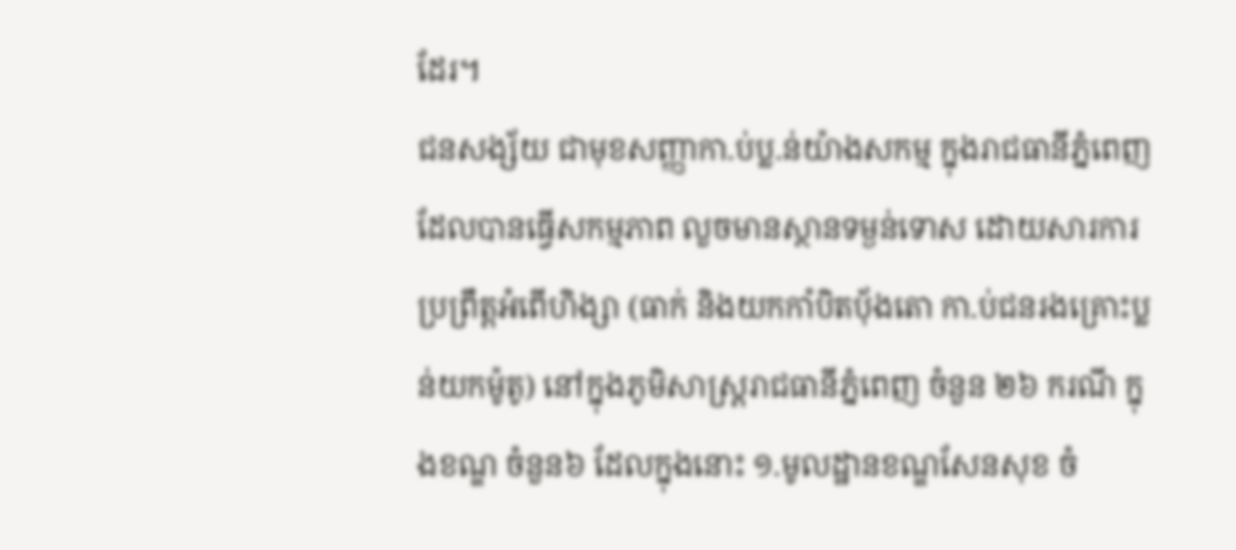ដែរ។
ជនសង្ស័យ ជាមុខសញ្ញាកា.ប់ប្ល.ន់យ៉ាងសកម្ម ក្នុងរាជធានីភ្នំពេញ ដែលបានធ្វើសកម្មភាព លួចមានស្ថានទម្ងន់ទោស ដោយសារការប្រព្រឹត្តអំពើហិង្សា (ធាក់ និងយកកាំបិតប៉័ងតោ កា.ប់ជនរងគ្រោះប្លន់យកម៉ូតូ) នៅក្នុងភូមិសាស្ត្ររាជធានីភ្នំពេញ ចំនួន ២៦ ករណី ក្នុងខណ្ឌ ចំនួន៦ ដែលក្នុងនោះ ១.មូលដ្ឋានខណ្ឌសែនសុខ ចំ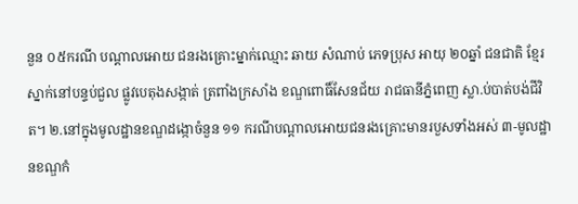នួន ០៥ករណី បណ្តាលអោយ ជនរងគ្រោះម្នាក់ឈ្មោះ ឆាយ សំណាប់ ភេទប្រុស អាយុ ២០ឆ្នាំ ជនជាតិ ខ្មែរ ស្នាក់នៅបន្ទប់ជួល ផ្លូវបេតុងសង្កាត់ ត្រពាំងក្រសាំង ខណ្ឌពោធិ៍សែនជ័យ រាជធានីភ្នំពេញ ស្លា.ប់បាត់បង់ជីវិត។ ២.នៅក្នុងមូលដ្ឋានខណ្ឌដង្កោចំនួន ១១ ករណីបណ្តាលអោយជនរងគ្រោះមានរបួសទាំងអស់ ៣-មូលដ្ឋានខណ្ឌកំ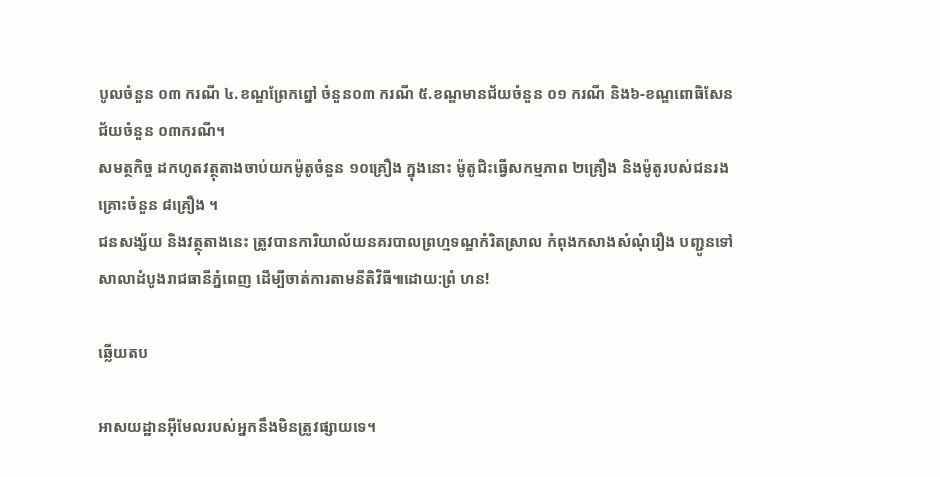បូលចំនួន ០៣ ករណី ៤.ខណ្ឌព្រែកព្នៅ ចំនួន០៣ ករណី ៥.ខណ្ឌមានជ័យចំនួន ០១ ករណី និង៦-ខណ្ឌពោធិសែនជ័យចំនួន ០៣ករណី។
សមត្ថកិច្ច ដកហូតវត្ថុតាងចាប់យកម៉ូតូចំនួន ១០គ្រឿង ក្នុងនោះ ម៉ូតូជិះធ្វើសកម្មភាព ២គ្រឿង និងម៉ូតូរបស់ជនរងគ្រោះចំនួន ៨គ្រឿង ។
ជនសង្ស័យ និងវត្ថុតាងនេះ ត្រូវបានការិយាល័យនគរបាលព្រហ្មទណ្ឌកំរិតស្រាល កំពុងកសាងសំណុំរឿង បញ្ជូនទៅសាលាដំបូងរាជធានីភ្នំពេញ ដើម្បីចាត់ការតាមនីតិវិធី៕ដោយ:ព្រំ ហន!

ឆ្លើយតប

អាសយដ្ឋានអ៊ីមែលរបស់អ្នកនឹងមិនត្រូវផ្សាយទេ។